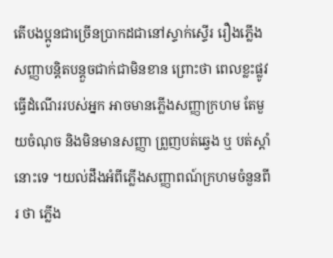តើបងប្អូនជាច្រើនប្រាកដជានៅស្ទាក់ស្ទើរ រឿងភ្លើងសញ្ញាបន្តិតបន្តួចជាក់ជាមិនខាន ព្រោះថា ពេលខ្លះផ្លូវធ្វើដំណើររបស់អ្នក អាចមានភ្លើងសញ្ញាក្រហម តែមួយចំណុច និងមិនមានសញ្ញា ព្រួញបត់ឆ្វេង ឬ បត់ស្តាំនោះទេ ។យល់ដឹងអំពីភ្លើងសញ្ញាពណ៍ក្រហមចំនួនពីរ ថា ភ្លើង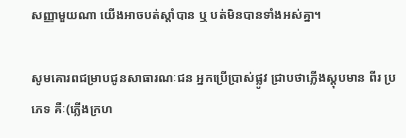សញ្ញាមួយណា យើងអាចបត់ស្តាំបាន ឬ បត់មិនបានទាំងអស់គ្នា។

សូមគោរពជម្រាបជូនសាធារណៈជន អ្នកប្រេីប្រាស់ផ្លូវ ជ្រាបថាភ្លេីងស្តុបមាន ពីរ ប្រភេទ គឺៈ(ភ្លេីងក្រហ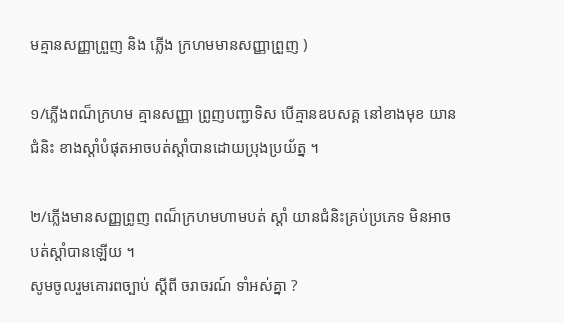មគ្មានសញ្ញាព្រួញ និង ភ្លេីង ក្រហមមានសញ្ញាព្រួញ )

១/ភ្លេីងពណ៏ក្រហម គ្មានសញ្ញា ព្រូញបញ្ជាទិស បេីគ្មានឧបសគ្គ នៅខាងមុខ យានជំនិះ ខាងស្ដាំបំផុតអាចបត់ស្ដាំបានដោយប្រុងប្រយ័ត្ន ។

២/ភ្លេីងមានសញ្ញព្រូញ ពណ៏ក្រហមហាមបត់ ស្ដាំ យានជំនិះគ្រប់ប្រភេទ មិនអាចបត់ស្ដាំបានឡេីយ ។
សូមចូលរួមគោរពច្បាប់ ស្ដីពី ចរាចរណ៍ ទាំអស់គ្នា ?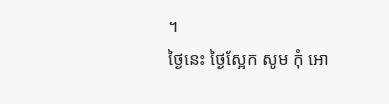។
ថ្ងៃនេះ ថ្ងៃស្អែក សូម កុំ អោ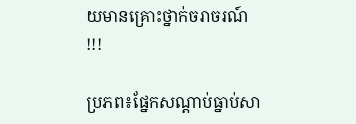យមានគ្រោះថ្នាក់ចរាចរណ៍ !!!

ប្រភព៖ផ្នែកសណ្តាប់ធ្នាប់សា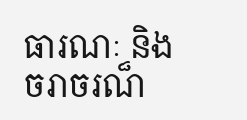ធារណៈ និង ចរាចរណ៏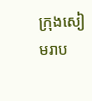ក្រុងសៀមរាប